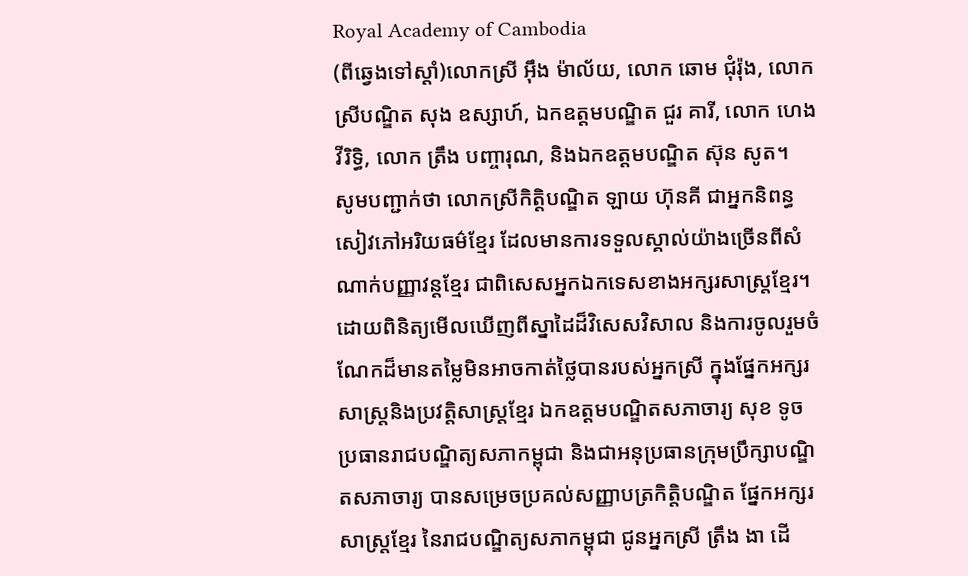Royal Academy of Cambodia
(ពីឆ្វេងទៅស្ដាំ)លោកស្រី អ៊ឹង ម៉ាល័យ, លោក ឆោម ជុំរ៉ុង, លោកស្រីបណ្ឌិត សុង ឧស្សាហ៍, ឯកឧត្តមបណ្ឌិត ជួរ គារី, លោក ហេង វីរិទ្ធិ, លោក ត្រឹង បញ្ចារុណ, និងឯកឧត្ដមបណ្ឌិត ស៊ុន សូត។
សូមបញ្ជាក់ថា លោកស្រីកិតិ្តបណ្ឌិត ឡាយ ហ៊ុនគី ជាអ្នកនិពន្ធសៀវភៅអរិយធម៌ខ្មែរ ដែលមានការទទួលស្គាល់យ៉ាងច្រើនពីសំណាក់បញ្ញាវន្តខ្មែរ ជាពិសេសអ្នកឯកទេសខាងអក្សរសាស្ត្រខ្មែរ។ ដោយពិនិត្យមើលឃើញពីស្នាដៃដ៏វិសេសវិសាល និងការចូលរួមចំណែកដ៏មានតម្លៃមិនអាចកាត់ថ្លៃបានរបស់អ្នកស្រី ក្នុងផ្នែកអក្សរសាស្ត្រនិងប្រវត្តិសាស្ត្រខ្មែរ ឯកឧត្ដមបណ្ឌិតសភាចារ្យ សុខ ទូច ប្រធានរាជបណ្ឌិត្យសភាកម្ពុជា និងជាអនុប្រធានក្រុមប្រឹក្សាបណ្ឌិតសភាចារ្យ បានសម្រេចប្រគល់សញ្ញាបត្រកិត្តិបណ្ឌិត ផ្នែកអក្សរសាស្ត្រខ្មែរ នៃរាជបណ្ឌិត្យសភាកម្ពុជា ជូនអ្នកស្រី ត្រឹង ងា ដើ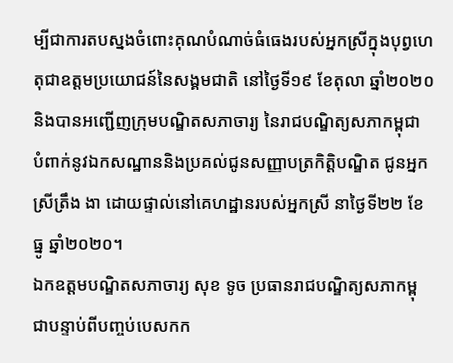ម្បីជាការតបស្នងចំពោះគុណបំណាច់ធំធេងរបស់អ្នកស្រីក្នុងបុព្វហេតុជាឧត្ដមប្រយោជន៍នៃសង្គមជាតិ នៅថ្ងៃទី១៩ ខែតុលា ឆ្នាំ២០២០ និងបានអញ្ជើញក្រុមបណ្ឌិតសភាចារ្យ នៃរាជបណ្ឌិត្យសភាកម្ពុជា បំពាក់នូវឯកសណ្ឋាននិងប្រគល់ជូនសញ្ញាបត្រកិត្តិបណ្ឌិត ជូនអ្នកស្រីត្រឹង ងា ដោយផ្ទាល់នៅគេហដ្ឋានរបស់អ្នកស្រី នាថ្ងៃទី២២ ខែធ្នូ ឆ្នាំ២០២០។
ឯកឧត្តមបណ្ឌិតសភាចារ្យ សុខ ទូច ប្រធានរាជបណ្ឌិត្យសភាកម្ពុជាបន្ទាប់ពីបញ្ចប់បេសកក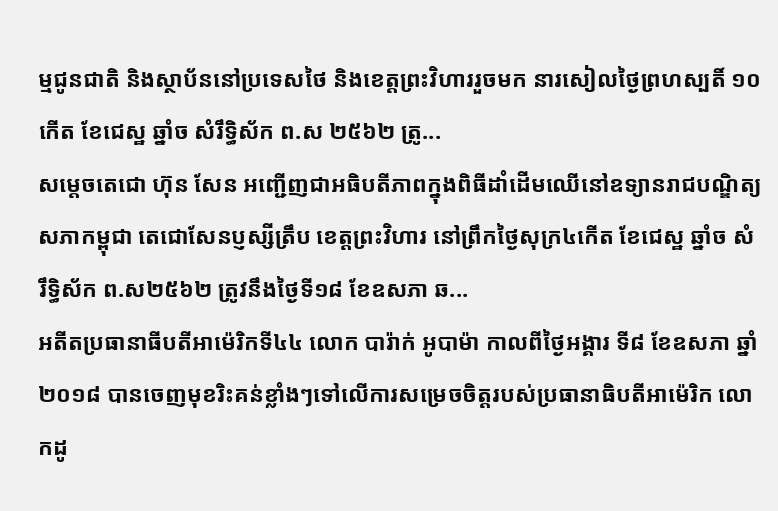ម្មជូនជាតិ និងស្ថាប័ននៅប្រទេសថៃ និងខេត្តព្រះវិហាររួចមក នារសៀលថ្ងៃព្រហស្បតិ៍ ១០កើត ខែជេស្ឋ ឆ្នាំច សំរឹទ្ធិស័ក ព.ស ២៥៦២ ត្រូ...
សម្តេចតេជោ ហ៊ុន សែន អញ្ជើញជាអធិបតីភាពក្នុងពិធីដាំដើមឈើនៅឧទ្យានរាជបណ្ឌិត្យសភាកម្ពុជា តេជោសែនប្ញស្សីត្រឹប ខេត្តព្រះវិហារ នៅព្រឹកថ្ងៃសុក្រ៤កើត ខែជេស្ឋ ឆ្នាំច សំរឹទ្ធិស័ក ព.ស២៥៦២ ត្រូវនឹងថ្ងៃទី១៨ ខែឧសភា ឆ...
អតីតប្រធានាធីបតីអាម៉េរិកទី៤៤ លោក បារ៉ាក់ អូបាម៉ា កាលពីថ្ងៃអង្គារ ទី៨ ខែឧសភា ឆ្នាំ២០១៨ បានចេញមុខរិះគន់ខ្លាំងៗទៅលើការសម្រេចចិត្តរបស់ប្រធានាធិបតីអាម៉េរិក លោកដូ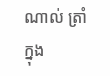ណាល់ ត្រាំ ក្នុង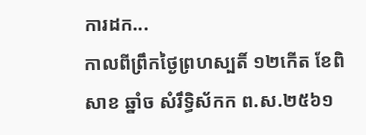ការដក...
កាលពីព្រឹកថ្ងៃព្រហស្បតិ៍ ១២កើត ខែពិសាខ ឆ្នាំច សំរឹទ្ធិស័កក ព.ស.២៥៦១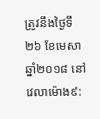ត្រូវនឹងថ្ងៃទី២៦ ខែមេសា ឆ្នាំ២០១៨ នៅវេលាម៉ោង៩: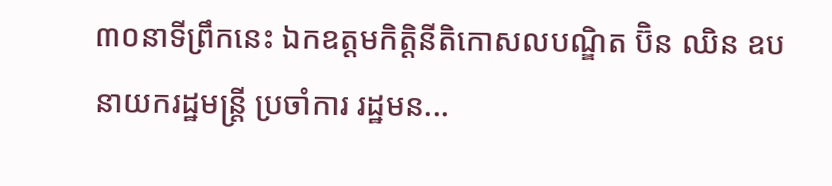៣០នាទីព្រឹកនេះ ឯកឧត្តមកិត្តិនីតិកោសលបណ្ឌិត ប៊ិន ឈិន ឧបនាយករដ្ឋមន្ត្រី ប្រចាំការ រដ្ឋមន...